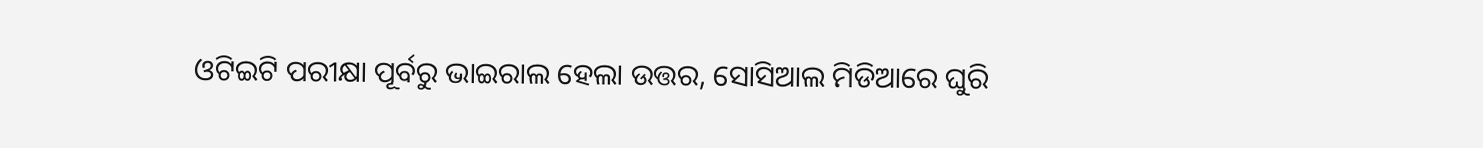ଓଟିଇଟି ପରୀକ୍ଷା ପୂର୍ବରୁ ଭାଇରାଲ ହେଲା ଉତ୍ତର, ସୋସିଆଲ ମିଡିଆରେ ଘୁରି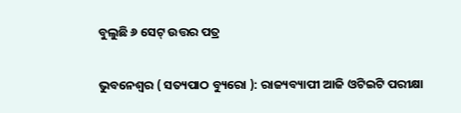ବୁଲୁଛି ୬ ସେଟ୍ ଉତ୍ତର ପତ୍ର

ଭୁବନେଶ୍ୱର ( ସତ୍ୟପାଠ ବ୍ୟୁରୋ ): ରାଜ୍ୟବ୍ୟାପୀ ଆଜି ଓଟିଇଟି ପରୀକ୍ଷା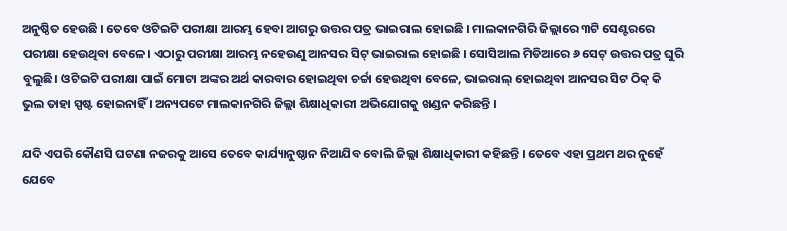ଅନୁଷ୍ଠିତ ହେଉଛି । ତେବେ ଓଟିଇଟି ପରୀକ୍ଷା ଆରମ୍ଭ ହେବା ଆଗରୁ ଉତ୍ତର ପତ୍ର ଭାଇରାଲ ହୋଇଛି । ମାଲକାନଗିରି ଜିଲ୍ଲାରେ ୩ଟି ସେଣ୍ଟରରେ ପରୀକ୍ଷା ହେଉଥିବା ବେଳେ। ଏଠାରୁ ପରୀକ୍ଷା ଆରମ୍ଭ ନହେଉଣୁ ଆନସର ସିଟ୍‌ ଭାଇରାଲ ହୋଇଛି । ସୋସିଆଲ ମିଡିଆରେ ୬ ସେଟ୍ ଉତ୍ତର ପତ୍ର ଘୁରି ବୁଲୁଛି। ଓଟିଇଟି ପରୀକ୍ଷା ପାଇଁ ମୋଟା ଅଙ୍କର ଅର୍ଥ କାରବାର ହୋଇଥିବା ଚର୍ଚ୍ଚା ହେଉଥିବା ବେଳେ, ଭାଇରାଲ୍ ହୋଇଥିବା ଆନସର ସିଟ ଠିକ୍ କି ଭୁଲ ତାହା ସ୍ପଷ୍ଟ ହୋଇନାହିଁ । ଅନ୍ୟପଟେ ମାଲକାନଗିରି ଜିଲ୍ଲା ଶିକ୍ଷାଧିକାରୀ ଅଭିଯୋଗକୁ ଖଣ୍ଡନ କରିଛନ୍ତି ।

ଯଦି ଏପରି କୌଣସି ଘଟଣା ନଜରକୁ ଆସେ ତେବେ କାର୍ଯ୍ୟାନୁଷ୍ଠାନ ନିଆଯିବ ବୋଲି ଜିଲ୍ଲା ଶିକ୍ଷାଧିକାରୀ କହିଛନ୍ତି । ତେବେ ଏହା ପ୍ରଥମ ଥର ନୁହେଁ ଯେବେ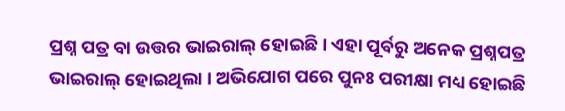ପ୍ରଶ୍ନ ପତ୍ର ବା ଉତ୍ତର ଭାଇରାଲ୍ ହୋଇଛି । ଏହା ପୂର୍ବରୁ ଅନେକ ପ୍ରଶ୍ନପତ୍ର ଭାଇରାଲ୍ ହୋଇଥିଲା । ଅଭିଯୋଗ ପରେ ପୁନଃ ପରୀକ୍ଷା ମଧ୍ୟ ହୋଇଛି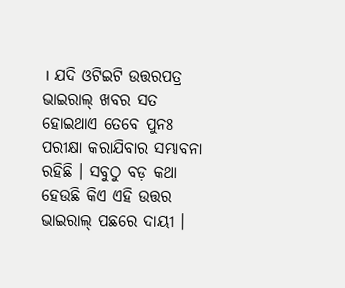। ଯଦି ଓଟିଇଟି ଉତ୍ତରପତ୍ର ଭାଇରାଲ୍ ଖବର ସତ ହୋଇଥାଏ ତେବେ ପୁନଃ ପରୀକ୍ଷା କରାଯିବାର ସମ୍ଭାବନା ରହିଛି । ସବୁଠୁ ବଡ଼ କଥା ହେଉଛି କିଏ ଏହି ଉତ୍ତର ଭାଇରାଲ୍ ପଛରେ ଦାୟୀ ।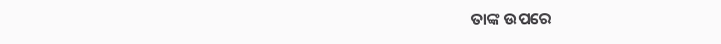ତାଙ୍କ ଉପରେ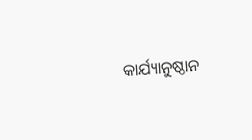କାର୍ଯ୍ୟାନୁଷ୍ଠାନ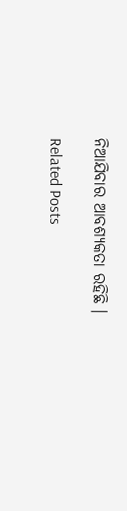ନିଆଯିବାର ଆବଶ୍ୟକତା ରହିଛି ।

Related Posts